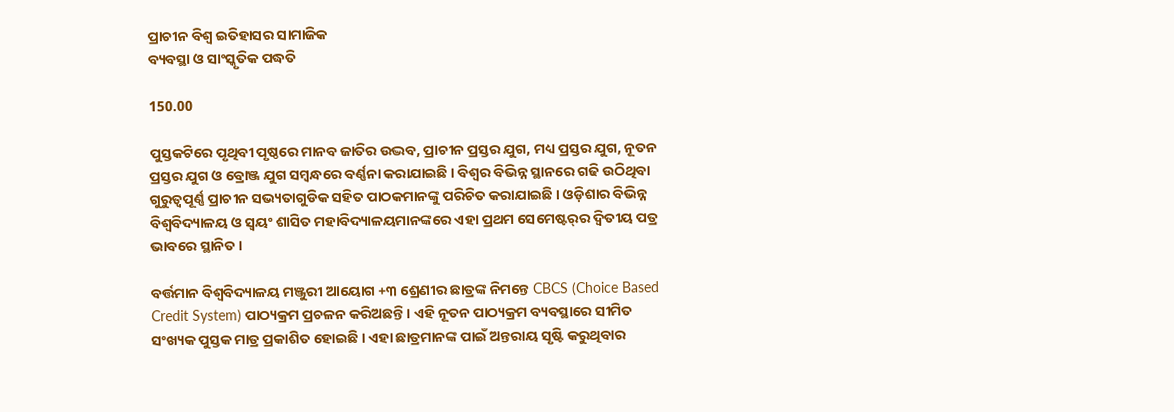ପ୍ରାଚୀନ ବିଶ୍ୱ ଇତିହାସର ସାମାଜିକ
ବ୍ୟବସ୍ଥା ଓ ସାଂସ୍କୃତିକ ପଦ୍ଧତି

150.00

ପୁସ୍ତକଟିରେ ପୃଥିବୀ ପୃଷ୍ଠରେ ମାନବ ଜାତିର ଉଦ୍ଭବ, ପ୍ରାଚୀନ ପ୍ରସ୍ତର ଯୁଗ, ମଧ୍ୟ ପ୍ରସ୍ତର ଯୁଗ, ନୂତନ ପ୍ରସ୍ତର ଯୁଗ ଓ ବ୍ରୋଞ୍ଜ ଯୁଗ ସମ୍ବନ୍ଧରେ ବର୍ଣ୍ଣନା କରାଯାଇଛି । ବିଶ୍ୱର ବିଭିନ୍ନ ସ୍ଥାନରେ ଗଢି ଉଠିଥିବା ଗୁରୁତ୍ୱପୂର୍ଣ୍ଣ ପ୍ରାଚୀନ ସଭ୍ୟତାଗୁଡିକ ସହିତ ପାଠକମାନଙ୍କୁ ପରିଚିତ କରାଯାଇଛି । ଓଡ଼ିଶାର ବିଭିନ୍ନ ବିଶ୍ଵବିଦ୍ୟାଳୟ ଓ ସ୍ୱୟଂ ଶାସିତ ମହାବିଦ୍ୟାଳୟମାନଙ୍କରେ ଏହା ପ୍ରଥମ ସେମେଷ୍ଟର‍୍‌ର ଦ୍ୱିତୀୟ ପତ୍ର ଭାବରେ ସ୍ଥାନିତ ।

ବର୍ତ୍ତମାନ ବିଶ୍ୱବିଦ୍ୟାଳୟ ମଞ୍ଜୁରୀ ଆୟୋଗ +୩ ଶ୍ରେଣୀର ଛାତ୍ରଙ୍କ ନିମନ୍ତେ CBCS (Choice Based Credit System) ପାଠ୍ୟକ୍ରମ ପ୍ରଚଳନ କରିଅଛନ୍ତି । ଏହି ନୂତନ ପାଠ୍ୟକ୍ରମ ବ୍ୟବସ୍ଥାରେ ସୀମିତ ସଂଖ୍ୟକ ପୁସ୍ତକ ମାତ୍ର ପ୍ରକାଶିତ ହୋଇଛି । ଏହା ଛାତ୍ରମାନଙ୍କ ପାଇଁ ଅନ୍ତରାୟ ସୃଷ୍ଟି କରୁଥିବାର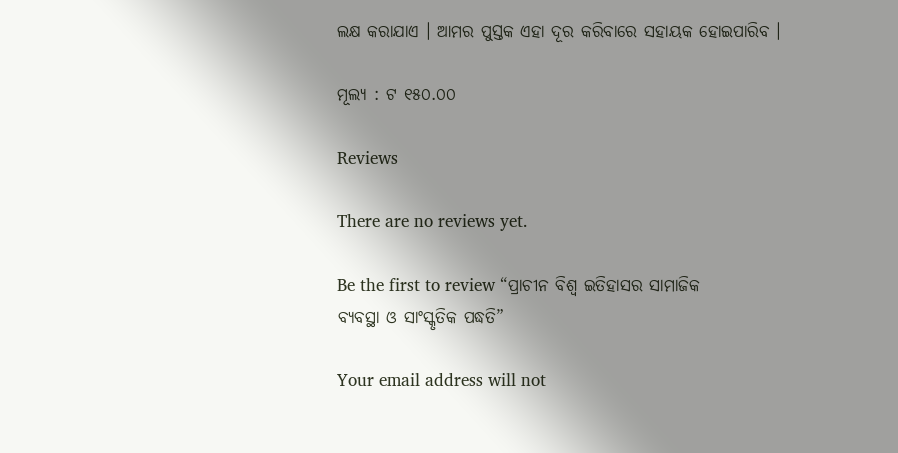ଲକ୍ଷ କରାଯାଏ । ଆମର ପୁସ୍ତକ ଏହା ଦୂର କରିବାରେ ସହାୟକ ହୋଇପାରିବ ।

ମୂଲ୍ୟ : ଟ ୧୫୦.୦୦

Reviews

There are no reviews yet.

Be the first to review “ପ୍ରାଚୀନ ବିଶ୍ୱ ଇତିହାସର ସାମାଜିକ
ବ୍ୟବସ୍ଥା ଓ ସାଂସ୍କୃତିକ ପଦ୍ଧତି”

Your email address will not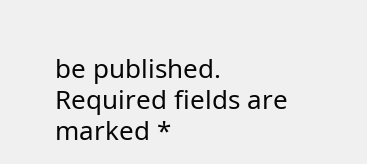be published. Required fields are marked *